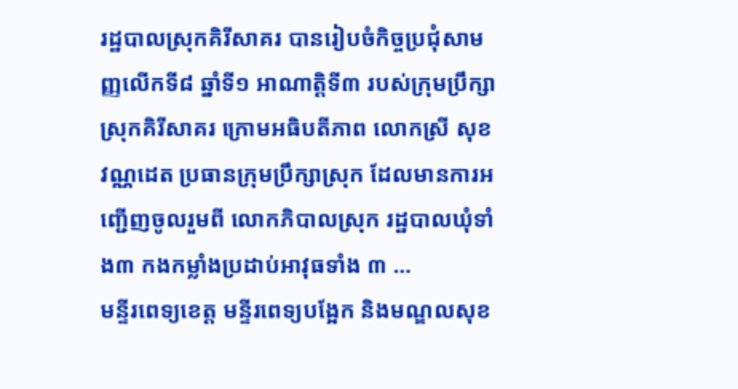រដ្ឋបាលស្រុកគិរីសាគរ បានរៀបចំកិច្ចប្រជុំសាមញ្ញលើកទី៨ ឆ្នាំទី១ អាណាត្តិទី៣ របស់ក្រុមប្រឹក្សាស្រុកគិរីសាគរ ក្រោមអធិបតីភាព លោកស្រី សុខ វណ្ណដេត ប្រធានក្រុមប្រឹក្សាស្រុក ដែលមានការអញ្ជើញចូលរួមពី លោកភិបាលស្រុក រដ្ឋបាលឃុំទាំង៣ កងកម្លាំងប្រដាប់អាវុធទាំង ៣ ...
មន្ទីរពេទ្យខេត្ត មន្ទីរពេទ្យបង្អែក និងមណ្ឌលសុខ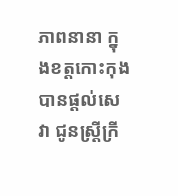ភាពនានា ក្នុងខត្តកោះកុង បានផ្តល់សេវា ជូនស្ត្រីក្រី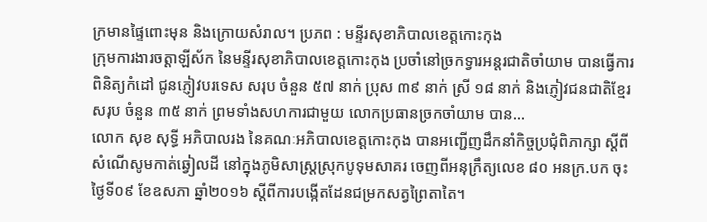ក្រមានផ្ទៃពោះមុន និងក្រោយសំរាល។ ប្រភព : មន្ទីរសុខាភិបាលខេត្តកោះកុង
ក្រុមការងារចត្តាឡីស័ក នៃមន្ទីរសុខាភិបាលខេត្តកោះកុង ប្រចាំនៅច្រកទ្វារអន្តរជាតិចាំយាម បានធ្វើការពិនិត្យកំដៅ ជូនភ្ញៀវបរទេស សរុប ចំនួន ៥៧ នាក់ ប្រុស ៣៩ នាក់ ស្រី ១៨ នាក់ និងភ្ញៀវជនជាតិខ្មែរ សរុប ចំនួន ៣៥ នាក់ ព្រមទាំងសហការជាមួយ លោកប្រធានច្រកចាំយាម បាន...
លោក សុខ សុទ្ធី អភិបាលរង នៃគណៈអភិបាលខេត្តកោះកុង បានអញ្ជើញដឹកនាំកិច្ចប្រជុំពិភាក្សា ស្តីពីសំណើសូមកាត់ឆ្វៀលដី នៅក្នុងភូមិសាស្ត្រស្រុកបូទុមសាគរ ចេញពីអនុក្រឹត្យលេខ ៨០ អនក្រ.បក ចុះថ្ងៃទី០៩ ខែឧសភា ឆ្នាំ២០១៦ ស្តីពីការបង្កើតដែនជម្រកសត្វព្រៃតាតៃ។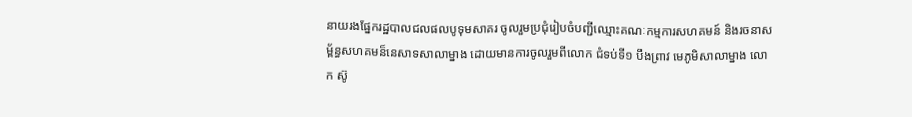នាយរងផ្នែករដ្ឋបាលជលផលបូទុមសាគរ ចូលរួមប្រជុំរៀបចំបញ្ជីឈ្មោះគណៈកម្មការសហគមន៍ និងរចនាសម្ព័ន្ធសហគមន៏នេសាទសាលាម្នាង ដោយមានការចូលរួមពីលោក ជំទប់ទី១ បឹងព្រាវ មេភូមិសាលាម្នាង លោក ស៊ូ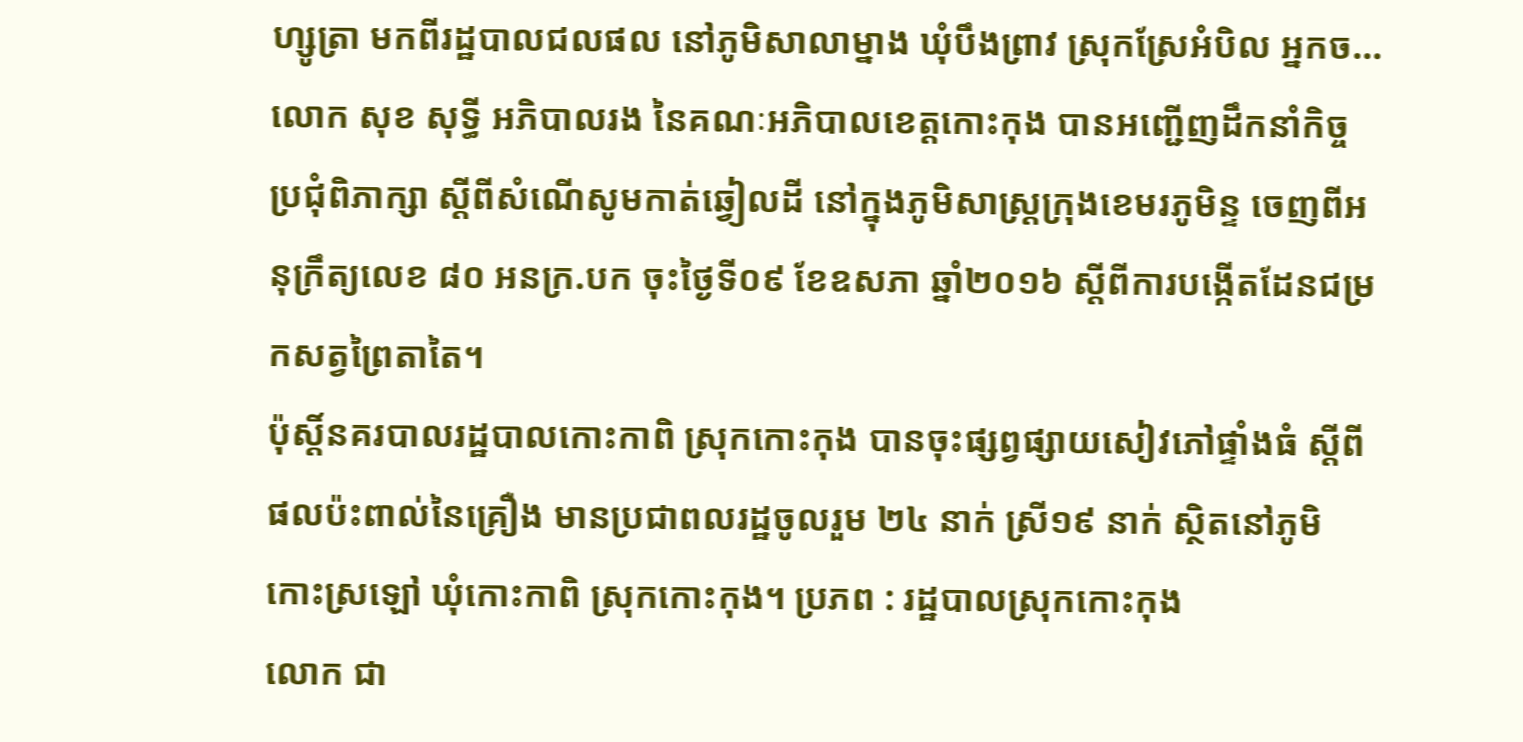ហ្សូត្រា មកពីរដ្ឋបាលជលផល នៅភូមិសាលាម្នាង ឃុំបឹងព្រាវ ស្រុកស្រែអំបិល អ្នកច...
លោក សុខ សុទ្ធី អភិបាលរង នៃគណៈអភិបាលខេត្តកោះកុង បានអញ្ជើញដឹកនាំកិច្ចប្រជុំពិភាក្សា ស្តីពីសំណើសូមកាត់ឆ្វៀលដី នៅក្នុងភូមិសាស្ត្រក្រុងខេមរភូមិន្ទ ចេញពីអនុក្រឹត្យលេខ ៨០ អនក្រ.បក ចុះថ្ងៃទី០៩ ខែឧសភា ឆ្នាំ២០១៦ ស្តីពីការបង្កើតដែនជម្រកសត្វព្រៃតាតៃ។
ប៉ុស្តិ៍នគរបាលរដ្ឋបាលកោះកាពិ ស្រុកកោះកុង បានចុះផ្សព្វផ្សាយសៀវភៅផ្ទាំងធំ ស្តីពីផលប៉ះពាល់នៃគ្រឿង មានប្រជាពលរដ្ឋចូលរួម ២៤ នាក់ ស្រី១៩ នាក់ ស្ថិតនៅភូមិកោះស្រឡៅ ឃុំកោះកាពិ ស្រុកកោះកុង។ ប្រភព : រដ្ឋបាលស្រុកកោះកុង
លោក ជា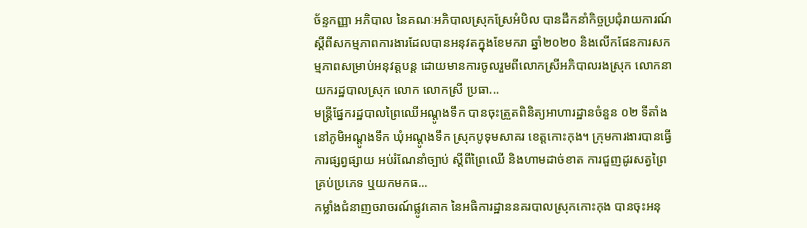ច័ន្ទកញ្ញា អភិបាល នៃគណៈអភិបាលស្រុកស្រែអំបិល បានដឹកនាំកិច្ចប្រជុំរាយការណ៍ ស្ដីពីសកម្មភាពការងារដែលបានអនុវតក្នុងខែមករា ឆ្នាំ២០២០ និងលើកផែនការសកម្មភាពសម្រាប់អនុវត្តបន្ដ ដោយមានការចូលរួមពីលោកស្រីអភិបាលរងស្រុក លោកនាយករដ្ឋបាលស្រុក លោក លោកស្រី ប្រធា...
មន្ត្រីផ្នែករដ្ឋបាលព្រៃឈើអណ្ដូងទឹក បានចុះត្រួតពិនិត្យអាហារដ្ឋានចំនួន ០២ ទីតាំងនៅភូមិអណ្តូងទឹក ឃុំអណ្តូងទឹក ស្រុកបូទុមសាគរ ខេត្តកោះកុង។ ក្រុមការងារបានធ្វើការផ្សព្វផ្សាយ អប់រំណែនាំច្បាប់ ស្តីពីព្រៃឈើ និងហាមដាច់ខាត ការជួញដូរសត្វព្រៃគ្រប់ប្រភេទ ឬយកមកធ...
កម្លាំងជំនាញចរាចរណ៍ផ្លូវគោក នៃអធិការដ្ឋាននគរបាលស្រុកកោះកុង បានចុះអនុ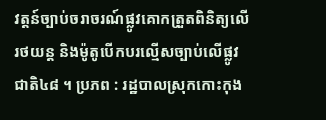វត្តន៍ច្បាប់ចរាចរណ៍ផ្លូវគោកត្រួតពិនិត្យលើរថយន្ត និងម៉ូតូបើកបរល្មើសច្បាប់លើផ្លូវជាតិ៤៨ ។ ប្រភព : រដ្ឋបាលស្រុកកោះកុង